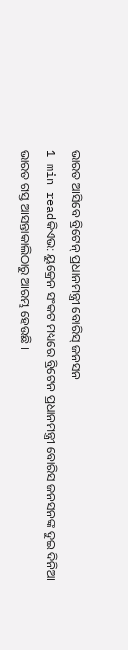ଭାରତ ଆସିବେ ବ୍ରିଟେନ୍ ପ୍ରଧାନମନ୍ତ୍ରୀ ବୋରିସ୍ ଜନସନ
1 min readକିଏଭ: ୟୁକ୍ରେନ ସଂକଟ ମଧ୍ୟରେ ବ୍ରିଟେନ ପ୍ରଧାନମନ୍ତ୍ରୀ ବୋରିସ ଜନସନଙ୍କ ଦୁଇ ଦିନିଆ ଭାରତ ଗସ୍ତ ଆସନ୍ତାକାଲିଠାରୁ ଆରମ୍ଭ ହେଉଛି ।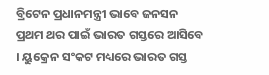ବ୍ରିଟେନ ପ୍ରଧାନମନ୍ତ୍ରୀ ଭାବେ ଜନସନ ପ୍ରଥମ ଥର ପାଇଁ ଭାରତ ଗସ୍ତରେ ଆସିବେ । ୟୁକ୍ରେନ ସଂକଟ ମଧ୍ୟରେ ଭାରତ ଗସ୍ତ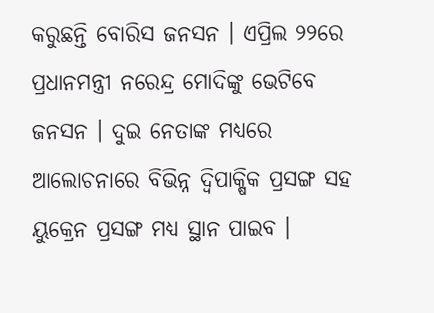କରୁଛନ୍ତି ବୋରିସ ଜନସନ । ଏପ୍ରିଲ ୨୨ରେ ପ୍ରଧାନମନ୍ତ୍ରୀ ନରେନ୍ଦ୍ର ମୋଦିଙ୍କୁ ଭେଟିବେ ଜନସନ । ଦୁଇ ନେତାଙ୍କ ମଧ୍ୟରେ ଆଲୋଚନାରେ ବିଭିନ୍ନ ଦ୍ୱିପାକ୍ଷିକ ପ୍ରସଙ୍ଗ ସହ ୟୁକ୍ରେନ ପ୍ରସଙ୍ଗ ମଧ୍ୟ ସ୍ଥାନ ପାଇବ ।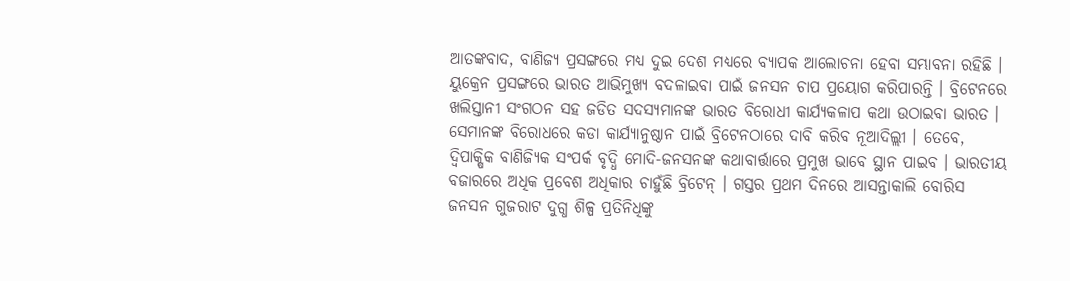ଆତଙ୍କବାଦ, ବାଣିଜ୍ୟ ପ୍ରସଙ୍ଗରେ ମଧ୍ୟ ଦୁଇ ଦେଶ ମଧ୍ୟରେ ବ୍ୟାପକ ଆଲୋଚନା ହେବା ସମ୍ଭାବନା ରହିଛି ।
ୟୁକ୍ରେନ ପ୍ରସଙ୍ଗରେ ଭାରତ ଆଭିମୁଖ୍ୟ ବଦଳାଇବା ପାଇଁ ଜନସନ ଚାପ ପ୍ରୟୋଗ କରିପାରନ୍ତି । ବ୍ରିଟେନରେ ଖଲିସ୍ତାନୀ ସଂଗଠନ ସହ ଜଡିତ ସଦସ୍ୟମାନଙ୍କ ଭାରତ ବିରୋଧୀ କାର୍ଯ୍ୟକଳାପ କଥା ଉଠାଇବା ଭାରତ । ସେମାନଙ୍କ ବିରୋଧରେ କଡା କାର୍ଯ୍ୟାନୁଷ୍ଠାନ ପାଇଁ ବ୍ରିଟେନଠାରେ ଦାବି କରିବ ନୂଆଦିଲ୍ଲୀ । ତେବେ, ଦ୍ବିପାକ୍ଷିକ ବାଣିଜ୍ୟିକ ସଂପର୍କ ବୃଦ୍ଧି ମୋଦି-ଜନସନଙ୍କ କଥାବାର୍ତ୍ତାରେ ପ୍ରମୁଖ ଭାବେ ସ୍ଥାନ ପାଇବ । ଭାରତୀୟ ବଜାରରେ ଅଧିକ ପ୍ରବେଶ ଅଧିକାର ଚାହୁଁଛି ବ୍ରିଟେନ୍ । ଗସ୍ତର ପ୍ରଥମ ଦିନରେ ଆସନ୍ତାକାଲି ବୋରିସ ଜନସନ ଗୁଜରାଟ ଦୁଗ୍ଧ ଶିଳ୍ପ ପ୍ରତିନିଧିଙ୍କୁ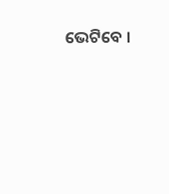ଭେଟିବେ ।